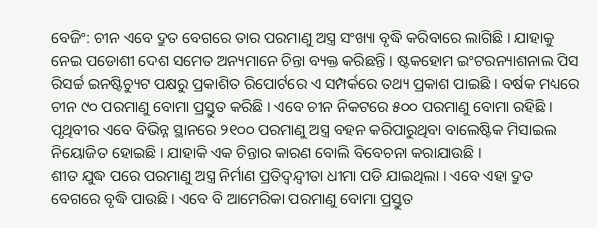ବେଜିଂ: ଚୀନ ଏବେ ଦ୍ରୁତ ବେଗରେ ତାର ପରମାଣୁ ଅସ୍ତ୍ର ସଂଖ୍ୟା ବୃଦ୍ଧି କରିବାରେ ଲାଗିଛି । ଯାହାକୁ ନେଇ ପଡୋଶୀ ଦେଶ ସମେତ ଅନ୍ୟମାନେ ଚିନ୍ତା ବ୍ୟକ୍ତ କରିଛନ୍ତି । ଷ୍ଟକହୋମ ଇଂଟରନ୍ୟାଶନାଲ ପିସ ରିସର୍ଚ୍ଚ ଇନଷ୍ଟିଚ୍ୟୁଟ ପକ୍ଷରୁ ପ୍ରକାଶିତ ରିପୋର୍ଟରେ ଏ ସମ୍ପର୍କରେ ତଥ୍ୟ ପ୍ରକାଶ ପାଇଛି । ବର୍ଷକ ମଧ୍ୟରେ ଚୀନ ୯୦ ପରମାଣୁ ବୋମା ପ୍ରସ୍ତୁତ କରିଛି । ଏବେ ଚୀନ ନିକଟରେ ୫୦୦ ପରମାଣୁ ବୋମା ରହିଛି । ପୃଥିବୀର ଏବେ ବିଭିନ୍ନ ସ୍ଥାନରେ ୨୧୦୦ ପରମାଣୁ ଅସ୍ତ୍ର ବହନ କରିପାରୁଥିବା ବାଲେଷ୍ଟିକ ମିସାଇଲ ନିୟୋଜିତ ହୋଇଛି । ଯାହାକି ଏକ ଚିନ୍ତାର କାରଣ ବୋଲି ବିବେଚନା କରାଯାଉଛି ।
ଶୀତ ଯୁଦ୍ଧ ପରେ ପରମାଣୁ ଅସ୍ତ୍ର ନିର୍ମାଣ ପ୍ରତିଦ୍ୱନ୍ଦ୍ୱୀତା ଧୀମା ପଡି ଯାଇଥିଲା । ଏବେ ଏହା ଦ୍ରୁତ ବେଗରେ ବୃଦ୍ଧି ପାଉଛି । ଏବେ ବି ଆମେରିକା ପରମାଣୁ ବୋମା ପ୍ରସ୍ତୁତ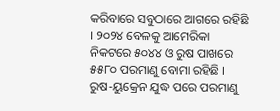କରିବାରେ ସବୁଠାରେ ଆଗରେ ରହିଛି । ୨୦୨୪ ବେଳକୁ ଆମେରିକା ନିକଟରେ ୫୦୪୪ ଓ ରୁଷ ପାଖରେ ୫୫୮୦ ପରମାଣୁ ବୋମା ରହିଛି । ରୁଷ-ୟୁକ୍ରେନ ଯୁଦ୍ଧ ପରେ ପରମାଣୁ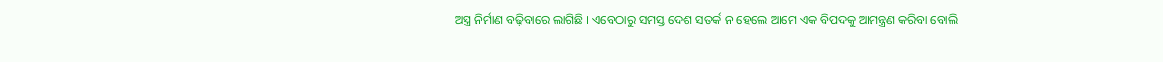ଅସ୍ତ୍ର ନିର୍ମାଣ ବଢ଼ିବାରେ ଲାଗିଛି । ଏବେଠାରୁ ସମସ୍ତ ଦେଶ ସତର୍କ ନ ହେଲେ ଆମେ ଏକ ବିପଦକୁ ଆମନ୍ତ୍ରଣ କରିବା ବୋଲି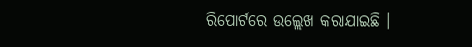ରିପୋର୍ଟରେ ଉଲ୍ଲେଖ କରାଯାଇଛି ।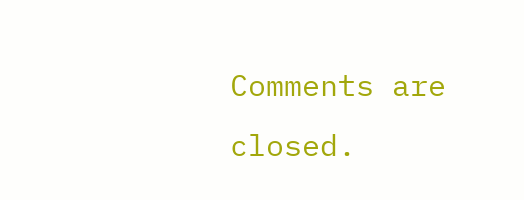Comments are closed.